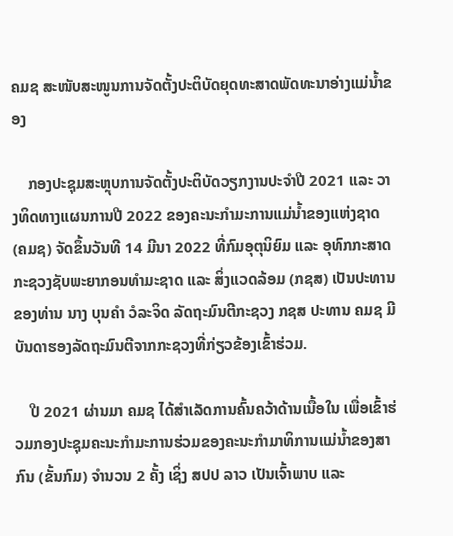ຄມຊ ສະໜັບສະໜູນການຈັດຕັ້ງປະຕິບັດຍຸດທະສາດພັດທະນາອ່າງແມ່ນໍ້າຂອງ

    ກອງປະຊຸມສະຫຼຸບການຈັດຕັ້ງປະຕິບັດວຽກງານປະຈຳປີ 2021 ແລະ ວາງທິດທາງແຜນການປີ 2022 ຂອງຄະນະກຳມະການແມ່ນ້ຳຂອງແຫ່ງຊາດ (ຄມຊ) ຈັດຂຶ້ນວັນທີ 14 ມີນາ 2022 ທີ່ກົມອຸຕຸນິຍົມ ແລະ ອຸທົກກະສາດ ກະຊວງຊັບພະຍາກອນທຳມະຊາດ ແລະ ສິ່ງແວດລ້ອມ (ກຊສ) ເປັນປະທານຂອງທ່ານ ນາງ ບຸນຄຳ ວໍລະຈິດ ລັດຖະມົນຕີກະຊວງ ກຊສ ປະທານ ຄມຊ ມີບັນດາຮອງລັດຖະມົນຕີຈາກກະຊວງທີ່ກ່ຽວຂ້ອງເຂົ້າຮ່ວມ.

    ປີ 2021 ຜ່ານມາ ຄມຊ ໄດ້ສຳເລັດການຄົ້ນຄວ້າດ້ານເນື້ອໃນ ເພື່ອເຂົ້າຮ່ວມກອງປະຊຸມຄະນະກຳມະການຮ່ວມຂອງຄະນະກໍາມາທິການແມ່ນໍ້າຂອງສາກົນ (ຂັ້ນກົມ) ຈຳນວນ 2 ຄັ້ງ ເຊິ່ງ ສປປ ລາວ ເປັນເຈົ້າພາບ ແລະ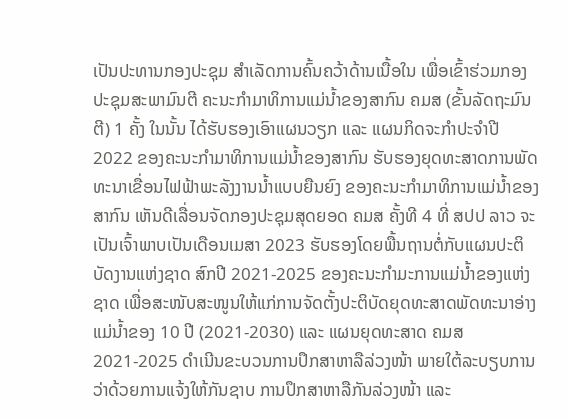ເປັນປະທານກອງປະຊຸມ ສຳເລັດການຄົ້ນຄວ້າດ້ານເນື້ອໃນ ເພື່ອເຂົ້າຮ່ວມກອງປະຊຸມສະພາມົນຕີ ຄະນະກຳມາທິການແມ່ນ້ຳຂອງສາກົນ ຄມສ (ຂັ້ນລັດຖະມົນຕີ) 1 ຄັ້ງ ໃນນັ້ນ ໄດ້ຮັບຮອງເອົາແຜນວຽກ ແລະ ແຜນກິດຈະກຳປະຈໍາປີ 2022 ຂອງຄະນະກຳມາທິການແມ່ນໍ້າຂອງສາກົນ ຮັບຮອງຍຸດທະສາດການພັດທະນາເຂື່ອນໄຟຟ້າພະລັງງານນໍ້າແບບຍືນຍົງ ຂອງຄະນະກໍາມາທິການແມ່ນໍ້າຂອງສາກົນ ເຫັນດີເລື່ອນຈັດກອງປະຊຸມສຸດຍອດ ຄມສ ຄັ້ງທີ 4 ທີ່ ສປປ ລາວ ຈະເປັນເຈົ້າພາບເປັນເດືອນເມສາ 2023 ຮັບຮອງໂດຍພື້ນຖານຕໍ່ກັບແຜນປະຕິບັດງານແຫ່ງຊາດ ສົກປີ 2021-2025 ຂອງຄະນະກຳມະການແມ່ນໍ້າຂອງແຫ່ງຊາດ ເພື່ອສະໜັບສະໜູນໃຫ້ແກ່ການຈັດຕັ້ງປະຕິບັດຍຸດທະສາດພັດທະນາອ່າງແມ່ນໍ້າຂອງ 10 ປີ (2021-2030) ແລະ ແຜນຍຸດທະສາດ ຄມສ 2021-2025 ດຳເນີນຂະບວນການປຶກສາຫາລືລ່ວງໜ້າ ພາຍໃຕ້ລະບຽບການວ່າດ້ວຍການແຈ້ງໃຫ້ກັນຊາບ ການປຶກສາຫາລືກັນລ່ວງໜ້າ ແລະ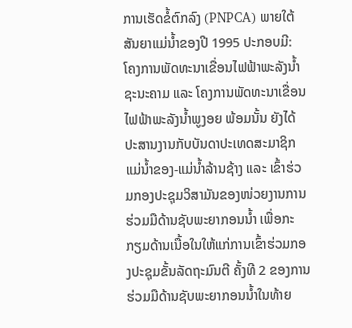ການເຮັດຂໍ້ຕົກລົງ (PNPCA) ພາຍໃຕ້ສັນຍາແມ່ນໍ້າຂອງປີ 1995 ປະກອບມີ: ໂຄງການພັດທະນາເຂື່ອນໄຟຟ້າພະລັງນໍ້າຊະນະຄາມ ແລະ ໂຄງການພັດທະນາເຂື່ອນໄຟຟ້າພະລັງນໍ້າພູງອຍ ພ້ອມນັ້ນ ຍັງໄດ້ປະສານງານກັບບັນດາປະເທດສະມາຊິກແມ່ນໍ້າຂອງ-ແມ່ນໍ້າລ້ານຊ້າງ ແລະ ເຂົ້າຮ່ວມກອງປະຊຸມວິສາມັນຂອງໜ່ວຍງານການຮ່ວມມືດ້ານຊັບພະຍາກອນນ້ຳ ເພື່ອກະກຽມດ້ານເນື້ອໃນໃຫ້ແກ່ການເຂົ້າຮ່ວມກອງປະຊຸມຂັ້ນລັດຖະມົນຕີ ຄັ້ງທີ 2 ຂອງການຮ່ວມມືດ້ານຊັບພະຍາກອນນໍ້າໃນທ້າຍ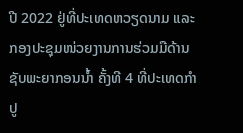ປີ 2022 ຢູ່ທີ່ປະເທດຫວຽດນາມ ແລະ ກອງປະຊຸມໜ່ວຍງານການຮ່ວມມືດ້ານຊັບພະຍາກອນນໍ້າ ຄັ້ງທີ 4 ທີ່ປະເທດກຳປູ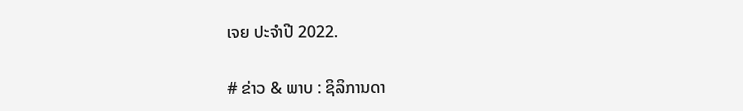ເຈຍ ປະຈໍາປີ 2022.

# ຂ່າວ & ພາບ : ຊິລິການດາ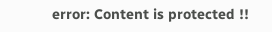error: Content is protected !!